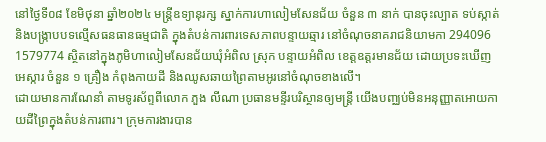នៅថ្ងៃទី០៨ ខែមិថុនា ឆ្នាំ២០២៤ មន្រ្តីឧទ្យានុរក្ស ស្នាក់ការហាលៀមសែនជ័យ ចំនួន ៣ នាក់ បានចុះល្បាត ទប់ស្កាត់ និងបង្រ្កាបបទល្មើសធនធានធម្មជាតិ ក្នុងតំបន់ការពារទេសភាពបន្ទាយឆ្មារ នៅចំណុចនាគរាជនិយាមកា 294096 1579774 ស្ថិតនៅក្នុងភូមិហាលៀមសែនជ័យឃុំអំពិល ស្រុក បន្ទាយអំពិល ខេត្តឧត្តរមានជ័យ ដោយប្រទះឃើញ អេស្ការ ចំនួន ១ គ្រឿង កំពុងកាយដី និងឈូសឆាយព្រៃតាមអូរនៅចំណុចខាងលើ។
ដោយមានការណែនាំ តាមទូរស័ព្ទពីលោក ភួង លីណា ប្រធានមន្ទីរបរិស្ថានឲ្យមន្ត្រី យើងបញ្ឈប់មិនអនុញ្ញាតអោយកាយដីព្រៃក្នុងតំបន់ការពារ។ ក្រុមការងារបាន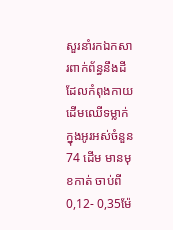សួរនាំរកឯកសារពាក់ព័ន្ធនឹងដីដែលកំពុងកាយដើមឈើទម្លាក់ក្នុងអូរអស់ចំនួន 74 ដើម មានមុខកាត់ ចាប់ពី 0,12- 0,35ម៉ែ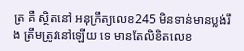ត្រ គឺ ស្ថិតនៅ អនុក្រឹត្យលេខ245 មិនទាន់មានប្លង់រឹង ត្រឹមត្រូវនៅឡើយ ទេ មានតែលិខិតលេខ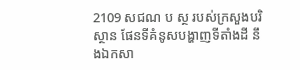2109 សជណ ប ស្ថ របស់ក្រសួងបរិស្ថាន ផែនទីគំនូសបង្ហាញទីតាំងដី នឹងឯកសា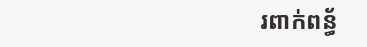រពាក់ពន្ធ័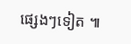ផ្សេងៗទៀត ៕